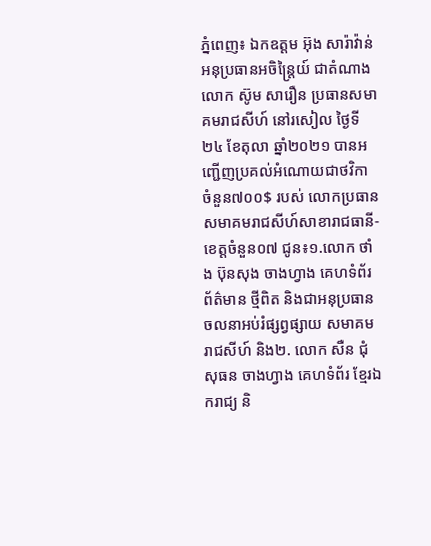ភ្នំពេញ៖ ឯកឧត្តម អ៊ុង សារ៉ាវ៉ាន់ អនុប្រធានអចិន្ត្រៃយ៍ ជាតំណាង លោក ស៊ូម សារឿន ប្រធានសមាគមរាជសីហ៍ នៅរសៀល ថ្ងៃទី២៤ ខែតុលា ឆ្នាំ២០២១ បានអញ្ជើញប្រគល់អំណោយជាថវិកា ចំនួន៧០០$ របស់ លោកប្រធានសមាគមរាជសីហ៍សាខារាជធានី-ខេត្តចំនួន០៧ ជូន៖១.លោក ថាំង ប៊ុនសុង ចាងហ្វាង គេហទំព័រ ព័ត៌មាន ថ្មីពិត និងជាអនុប្រធាន ចលនាអប់រំផ្សព្វផ្សាយ សមាគមរាជសីហ៍ និង២. លោក សឺន ជុំសុធន ចាងហ្វាង គេហទំព័រ ខ្មែរឯករាជ្យ និ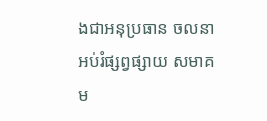ងជាអនុប្រធាន ចលនាអប់រំផ្សព្វផ្សាយ សមាគម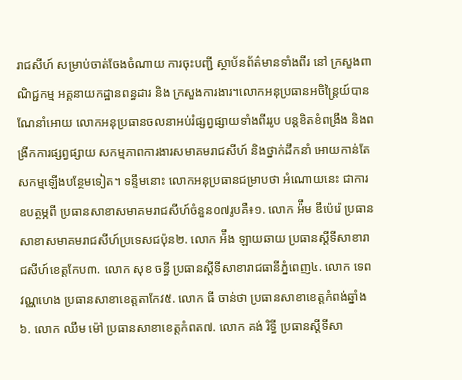រាជសីហ៍ សម្រាប់ចាត់ចែងចំណាយ ការចុះបញ្ជី ស្ថាប័នព័ត៌មានទាំងពីរ នៅ ក្រសួងពាណិជ្ជកម្ម អគ្គនាយកដ្ឋានពន្ធដារ និង ក្រសួងការងារ។លោកអនុប្រធានអចិន្ត្រៃយ៍បានណែនាំអោយ លោកអនុប្រធានចលនាអប់រំផ្សព្វផ្សាយទាំងពីររូប បន្តខិតខំពង្រឹង និងពង្រីកការផ្សព្វផ្សាយ សកម្មភាពការងារសមាគមរាជសីហ៍ និងថ្នាក់ដឹកនាំ អោយកាន់តែសកម្មឡើងបន្ថែមទៀត។ ទន្ទឹមនោះ លោកអនុប្រធានជម្រាបថា អំណោយនេះ ជាការឧបត្ថម្ភពី ប្រធានសាខាសមាគមរាជសីហ៍ចំនួន០៧រូបគឺ៖១. លោក អ៉ឹម ឌឹប៉េរ៉េ ប្រធានសាខាសមាគមរាជសីហ៍ប្រទេសជប៉ុន២. លោក អ៉ឹង ឡាយឆាយ ប្រធានស្តីទីសាខារាជសីហ៍ខេត្តកែប៣. លោក សុខ ចន្ធី ប្រធានស្តីទីសាខារាជធានីភ្នំពេញ៤. លោក ទេព វណ្ណហេង ប្រធានសាខាខេត្តតាកែវ៥. លោក ធី ចាន់ថា ប្រធានសាខាខេត្តកំពង់ឆ្នាំង៦. លោក ឈឹម ម៉ៅ ប្រធានសាខាខេត្តកំពត៧. លោក គង់ រិទ្ធី ប្រធានស្តីទីសា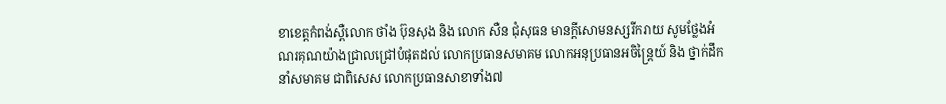ខាខេត្តកំពង់ស្ពឺលោក ថាំង ប៊ុនសុង និង លោក សឺន ជុំសុធន មានក្តីសោមនស្សរីករាយ សូមថ្លែងអំណរគុណយ៉ាងជ្រាលជ្រៅបំផុតដល់ លោកប្រធានសមាគម លោកអនុប្រធានអចិន្ត្រៃយ៍ និង ថ្នាក់ដឹកនាំសមាគម ជាពិសេស លោកប្រធានសាខាទាំង៧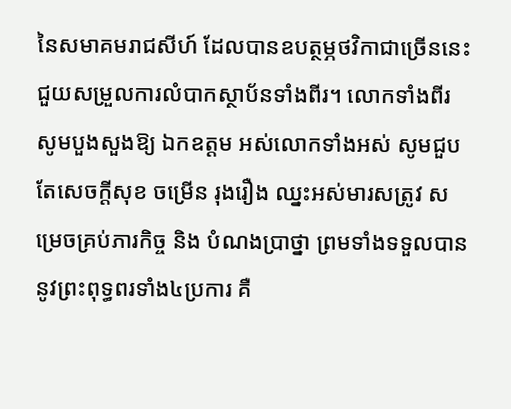នៃសមាគមរាជសីហ៍ ដែលបានឧបត្ថម្ភថវិកាជាច្រើននេះជួយសម្រួលការលំបាកស្ថាប័នទាំងពីរ។ លោកទាំងពីរ សូមបួងសួងឱ្យ ឯកឧត្តម អស់លោកទាំងអស់ សូមជួបតែសេចក្តីសុខ ចម្រើន រុងរឿង ឈ្នះអស់មារសត្រូវ សម្រេចគ្រប់ភារកិច្ច និង បំណងប្រាថ្នា ព្រមទាំងទទួលបាននូវព្រះពុទ្ធពរទាំង៤ប្រការ គឺ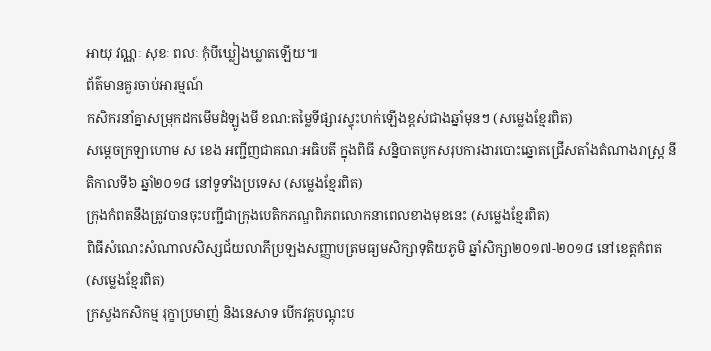អាយុ វណ្ណៈ សុខៈ ពលៈ កុំបីឃ្លៀងឃ្លាតឡើយ៕
ព័ត៌មានគួរចាប់អារម្មណ៍
កសិករនាំគ្នាសម្រុកដកមើមដំឡូងមី ខណ:តម្លៃទីផ្សារស្ទុះហក់ឡើងខ្ពស់ជាងឆ្នាំមុនៗ (សម្លេងខ្មែរពិត)
សម្តេចក្រឡាហោម ស ខេង អញ្ជីញជាគណៈអធិបតី ក្នុងពិធី សន្និបាតបូកសរុបការងារបោះឆ្នោតជ្រើសតាំងតំណាងរាស្ត្រ នីតិកាលទី៦ ឆ្នាំ២០១៨ នៅទូទាំងប្រទេស (សម្លេងខ្មែរពិត)
ក្រុងកំពតនឹងត្រូវបានចុះបញ្ជីជាក្រុងបេតិកភណ្ឌពិភពលោកនាពេលខាងមុខនេះ (សម្លេងខ្មែរពិត)
ពិធីសំណេះសំណាលសិស្សជ័យលាភីប្រឡងសញ្ញាបត្រមធ្យមសិក្សាទុតិយភូមិ ឆ្នាំសិក្សា២០១៧-២០១៨ នៅខេត្តកំពត (សម្លេងខ្មែរពិត)
ក្រសួងកសិកម្ម រុក្ខាប្រមាញ់ និងនេសាទ បើកវគ្គបណ្តុះប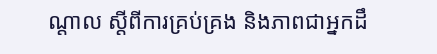ណ្តាល ស្តីពីការគ្រប់គ្រង និងភាពជាអ្នកដឹ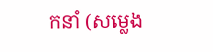កនាំ (សម្លេង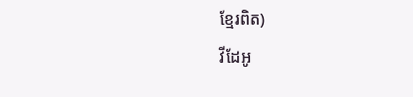ខ្មែរពិត)
វីដែអូ